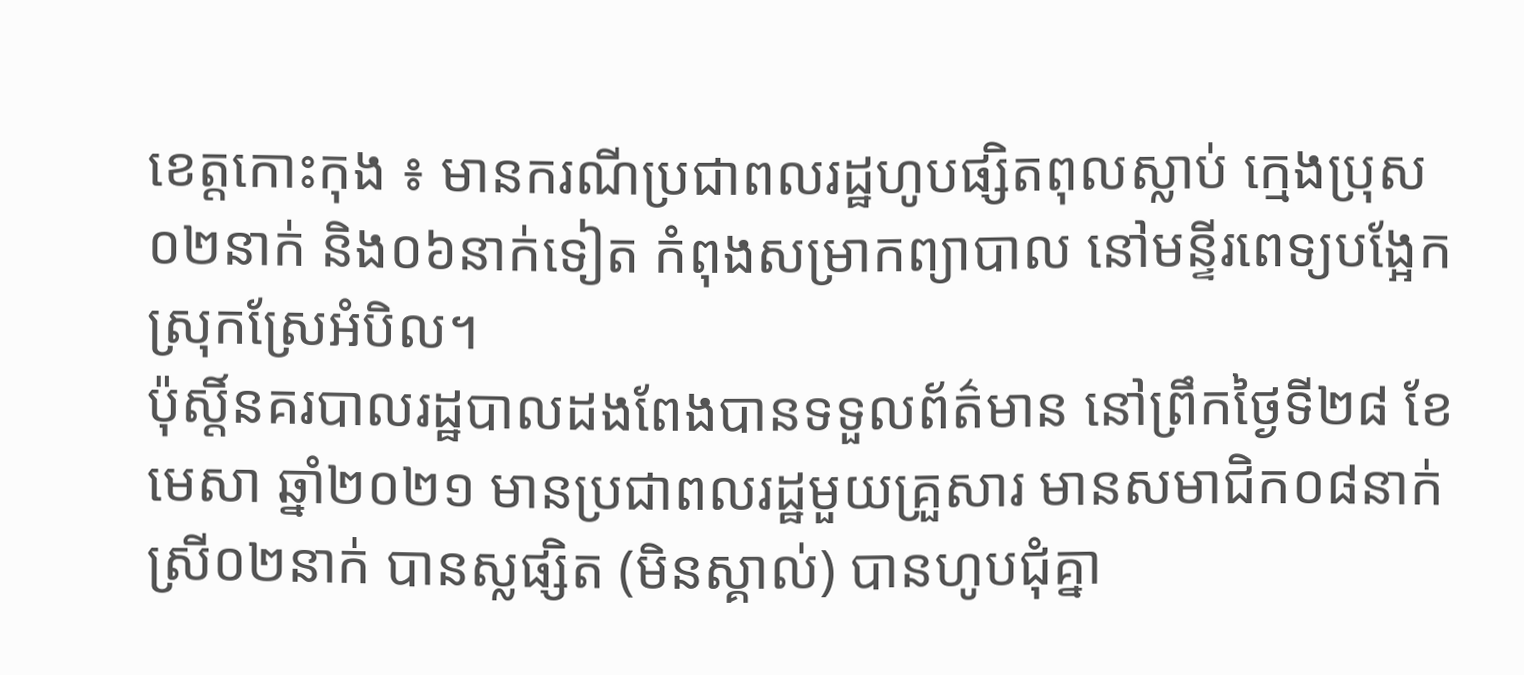ខេត្តកោះកុង ៖ មានករណីប្រជាពលរដ្ឋហូបផ្សិតពុលស្លាប់ ក្មេងប្រុស០២នាក់ និង០៦នាក់ទៀត កំពុងសម្រាកព្យាបាល នៅមន្ទីរពេទ្យបង្អែកស្រុកស្រែអំបិល។
ប៉ុស្តិ៍នគរបាលរដ្ឋបាលដងពែងបានទទួលព័ត៌មាន នៅព្រឹកថ្ងៃទី២៨ ខែមេសា ឆ្នាំ២០២១ មានប្រជាពលរដ្ឋមួយគ្រួសារ មានសមាជិក០៨នាក់ ស្រី០២នាក់ បានស្លផ្សិត (មិនស្គាល់) បានហូបជុំគ្នា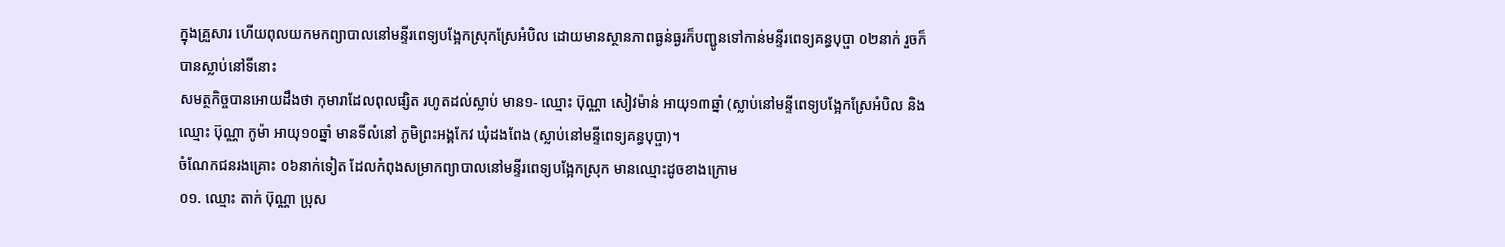ក្នុងគ្រួសារ ហើយពុលយកមកព្យាបាលនៅមន្ទីរពេទ្យបង្អែកស្រុកស្រែអំបិល ដោយមានស្ថានភាពធ្ងន់ធ្ងរក៏បញ្ជូនទៅកាន់មន្ទីរពេទ្យគន្ធបុប្ផា ០២នាក់ រួចក៏បានស្លាប់នៅទីនោះ
សមត្ថកិច្ចបានអោយដឹងថា កុមារាដែលពុលផ្សិត រហូតដល់ស្លាប់ មាន១- ឈ្មោះ ប៊ុណ្ណា សៀវម៉ាន់ អាយុ១៣ឆ្នាំ (ស្លាប់នៅមន្ទីពេទ្យបង្អែកស្រែអំបិល និង ឈ្មោះ ប៊ុណ្ណា កូម៉ា អាយុ១០ឆ្នាំ មានទីលំនៅ ភូមិព្រះអង្គកែវ ឃុំដងពែង (ស្លាប់នៅមន្ទីពេទ្យគន្ធបុប្ផា)។
ចំណែកជនរងគ្រោះ ០៦នាក់ទៀត ដែលកំពុងសម្រាកព្យាបាលនៅមន្ទីរពេទ្យបង្អែកស្រុក មានឈ្មោះដូចខាងក្រោម
០១. ឈ្មោះ តាក់ ប៊ុណ្ណា ប្រុស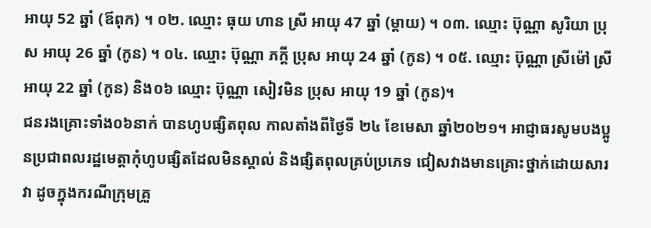អាយុ 52 ឆ្នាំ (ឪពុក) ។ ០២. ឈ្មោះ ធុយ ហាន ស្រី អាយុ 47 ឆ្នាំ (ម្តាយ) ។ ០៣. ឈ្មោះ ប៊ុណ្ណា សូរិយា ប្រុស អាយុ 26 ឆ្នាំ (កូន) ។ ០៤. ឈ្មោះ ប៊ុណ្ណា ភក្តី ប្រុស អាយុ 24 ឆ្នាំ (កូន) ។ ០៥. ឈ្មោះ ប៊ុណ្ណា ស្រីម៉ៅ ស្រី អាយុ 22 ឆ្នាំ (កូន) និង០៦ ឈ្មោះ ប៊ុណ្ណា សៀវមិន ប្រុស អាយុ 19 ឆ្នាំ (កូន)។
ជនរងគ្រោះទាំង០៦នាក់ បានហូបផ្សិតពុល កាលតាំងពីថ្ងៃទី ២៤ ខែមេសា ឆ្នាំ២០២១។ អាជ្ញាធរសូមបងប្អូនប្រជាពលរដ្ឋមេត្តាកុំហូបផ្សិតដែលមិនស្គាល់ និងផ្សិតពុលគ្រប់ប្រភេទ ជៀសវាងមានគ្រោះថ្នាក់ដោយសារវា ដូចក្នុងករណីក្រុមគ្រួ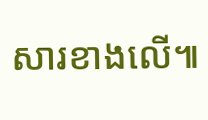សារខាងលើ៕